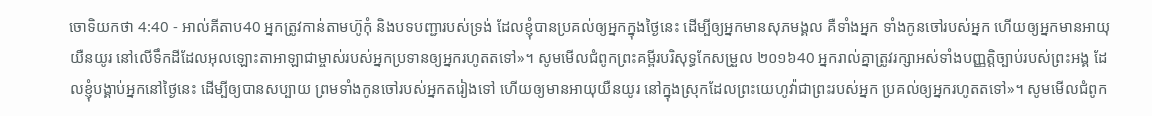ចោទិយកថា 4:40 - អាល់គីតាប40 អ្នកត្រូវកាន់តាមហ៊ូកុំ និងបទបញ្ជារបស់ទ្រង់ ដែលខ្ញុំបានប្រគល់ឲ្យអ្នកក្នុងថ្ងៃនេះ ដើម្បីឲ្យអ្នកមានសុភមង្គល គឺទាំងអ្នក ទាំងកូនចៅរបស់អ្នក ហើយឲ្យអ្នកមានអាយុយឺនយូរ នៅលើទឹកដីដែលអុលឡោះតាអាឡាជាម្ចាស់របស់អ្នកប្រទានឲ្យអ្នករហូតតទៅ»។ សូមមើលជំពូកព្រះគម្ពីរបរិសុទ្ធកែសម្រួល ២០១៦40 អ្នករាល់គ្នាត្រូវរក្សាអស់ទាំងបញ្ញត្តិច្បាប់របស់ព្រះអង្គ ដែលខ្ញុំបង្គាប់អ្នកនៅថ្ងៃនេះ ដើម្បីឲ្យបានសប្បាយ ព្រមទាំងកូនចៅរបស់អ្នកតរៀងទៅ ហើយឲ្យមានអាយុយឺនយូរ នៅក្នុងស្រុកដែលព្រះយេហូវ៉ាជាព្រះរបស់អ្នក ប្រគល់ឲ្យអ្នករហូតតទៅ»។ សូមមើលជំពូក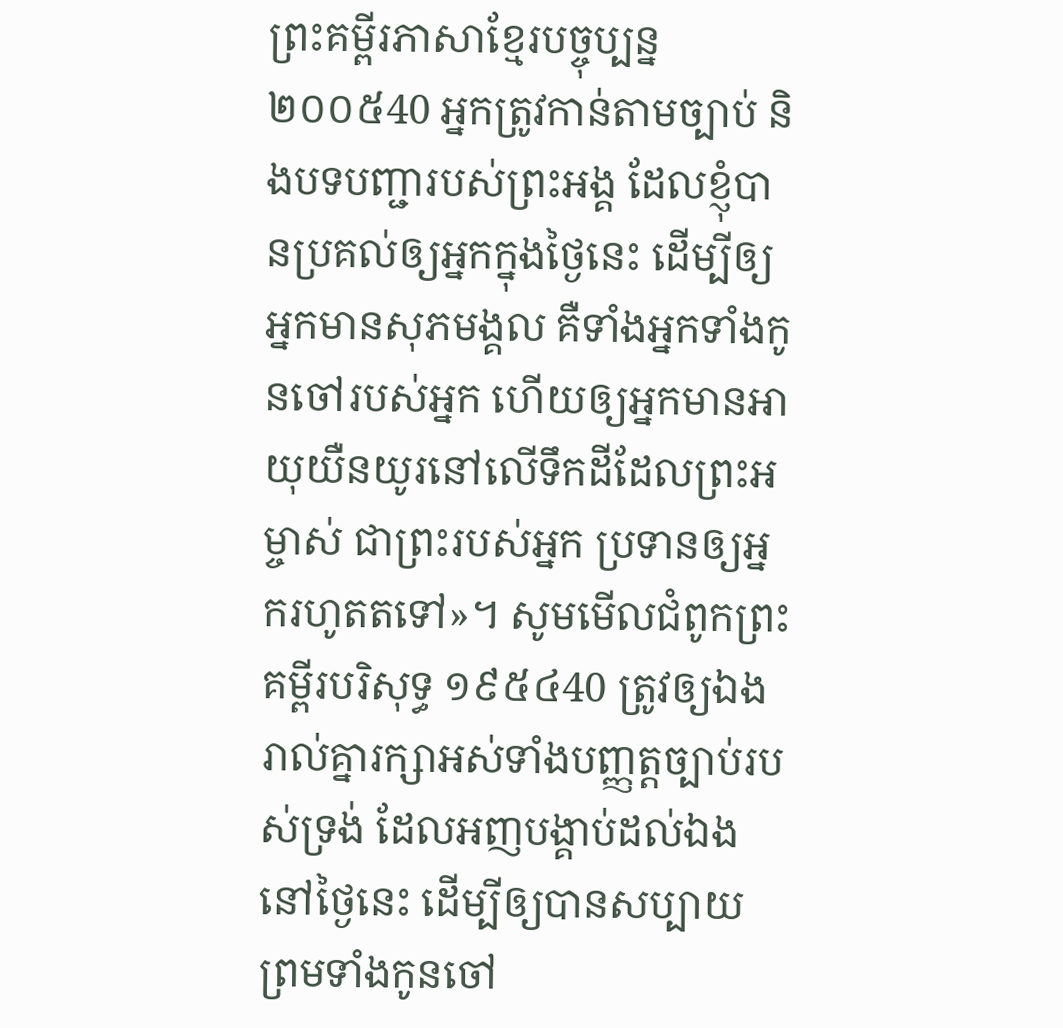ព្រះគម្ពីរភាសាខ្មែរបច្ចុប្បន្ន ២០០៥40 អ្នកត្រូវកាន់តាមច្បាប់ និងបទបញ្ជារបស់ព្រះអង្គ ដែលខ្ញុំបានប្រគល់ឲ្យអ្នកក្នុងថ្ងៃនេះ ដើម្បីឲ្យអ្នកមានសុភមង្គល គឺទាំងអ្នកទាំងកូនចៅរបស់អ្នក ហើយឲ្យអ្នកមានអាយុយឺនយូរនៅលើទឹកដីដែលព្រះអម្ចាស់ ជាព្រះរបស់អ្នក ប្រទានឲ្យអ្នករហូតតទៅ»។ សូមមើលជំពូកព្រះគម្ពីរបរិសុទ្ធ ១៩៥៤40 ត្រូវឲ្យឯងរាល់គ្នារក្សាអស់ទាំងបញ្ញត្តច្បាប់របស់ទ្រង់ ដែលអញបង្គាប់ដល់ឯងនៅថ្ងៃនេះ ដើម្បីឲ្យបានសប្បាយ ព្រមទាំងកូនចៅ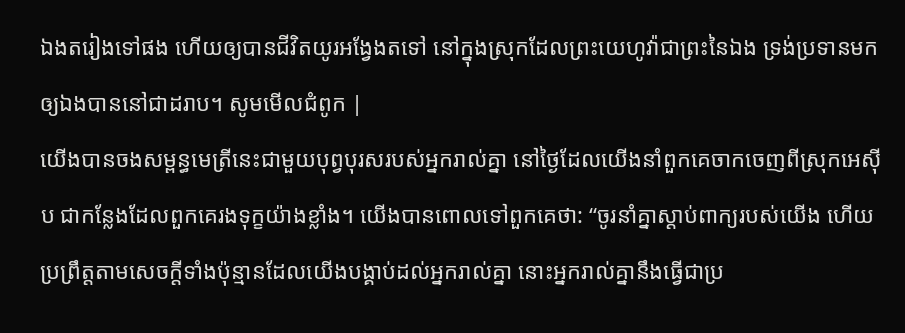ឯងតរៀងទៅផង ហើយឲ្យបានជីវិតយូរអង្វែងតទៅ នៅក្នុងស្រុកដែលព្រះយេហូវ៉ាជាព្រះនៃឯង ទ្រង់ប្រទានមកឲ្យឯងបាននៅជាដរាប។ សូមមើលជំពូក |
យើងបានចងសម្ពន្ធមេត្រីនេះជាមួយបុព្វបុរសរបស់អ្នករាល់គ្នា នៅថ្ងៃដែលយើងនាំពួកគេចាកចេញពីស្រុកអេស៊ីប ជាកន្លែងដែលពួកគេរងទុក្ខយ៉ាងខ្លាំង។ យើងបានពោលទៅពួកគេថា: “ចូរនាំគ្នាស្ដាប់ពាក្យរបស់យើង ហើយប្រព្រឹត្តតាមសេចក្ដីទាំងប៉ុន្មានដែលយើងបង្គាប់ដល់អ្នករាល់គ្នា នោះអ្នករាល់គ្នានឹងធ្វើជាប្រ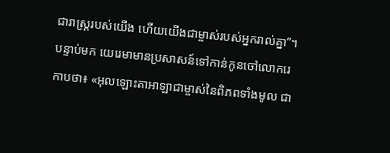ជារាស្ដ្ររបស់យើង ហើយយើងជាម្ចាស់របស់អ្នករាល់គ្នា”។
បន្ទាប់មក យេរេមាមានប្រសាសន៍ទៅកាន់កូនចៅលោករេកាបថា៖ «អុលឡោះតាអាឡាជាម្ចាស់នៃពិភពទាំងមូល ជា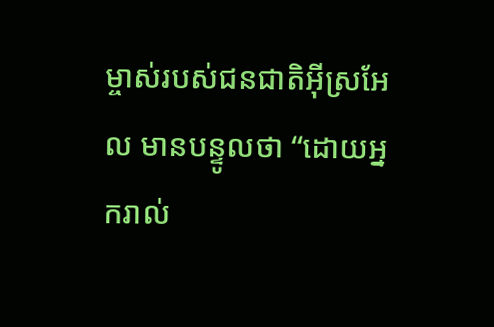ម្ចាស់របស់ជនជាតិអ៊ីស្រអែល មានបន្ទូលថា “ដោយអ្នករាល់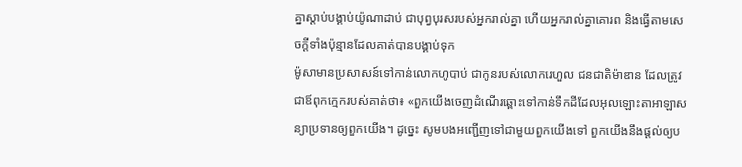គ្នាស្ដាប់បង្គាប់យ៉ូណាដាប់ ជាបុព្វបុរសរបស់អ្នករាល់គ្នា ហើយអ្នករាល់គ្នាគោរព និងធ្វើតាមសេចក្ដីទាំងប៉ុន្មានដែលគាត់បានបង្គាប់ទុក
ម៉ូសាមានប្រសាសន៍ទៅកាន់លោកហូបាប់ ជាកូនរបស់លោករេហួល ជនជាតិម៉ាឌាន ដែលត្រូវជាឪពុកក្មេករបស់គាត់ថា៖ «ពួកយើងចេញដំណើរឆ្ពោះទៅកាន់ទឹកដីដែលអុលឡោះតាអាឡាសន្យាប្រទានឲ្យពួកយើង។ ដូច្នេះ សូមបងអញ្ជើញទៅជាមួយពួកយើងទៅ ពួកយើងនឹងផ្តល់ឲ្យប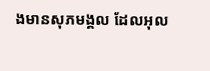ងមានសុភមង្គល ដែលអុល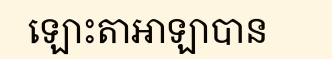ឡោះតាអាឡាបាន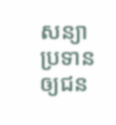សន្យាប្រទានឲ្យជន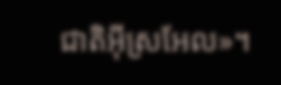ជាតិអ៊ីស្រអែល»។